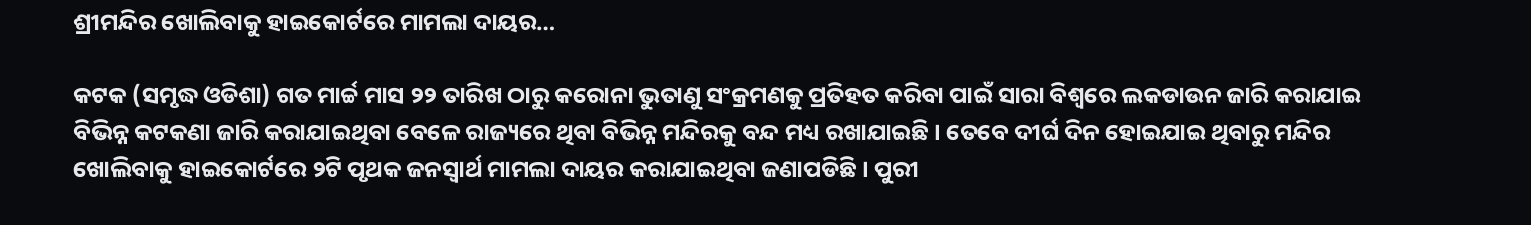ଶ୍ରୀମନ୍ଦିର ଖୋଲିବାକୁ ହାଇକୋର୍ଟରେ ମାମଲା ଦାୟର…

କଟକ (ସମୃଦ୍ଧ ଓଡିଶା) ଗତ ମାର୍ଚ୍ଚ ମାସ ୨୨ ତାରିଖ ଠାରୁ କରୋନା ଭୁତାଣୁ ସଂକ୍ରମଣକୁ ପ୍ରତିହତ କରିବା ପାଇଁ ସାରା ବିଶ୍ୱରେ ଲକଡାଉନ ଜାରି କରାଯାଇ ବିଭିନ୍ନ କଟକଣା ଜାରି କରାଯାଇଥିବା ବେଳେ ରାଜ୍ୟରେ ଥିବା ବିଭିନ୍ନ ମନ୍ଦିରକୁ ବନ୍ଦ ମଧ୍ୟ ରଖାଯାଇଛି । ତେବେ ଦୀର୍ଘ ଦିନ ହୋଇଯାଇ ଥିବାରୁ ମନ୍ଦିର ଖୋଲିବାକୁ ହାଇକୋର୍ଟରେ ୨ଟି ପୃଥକ ଜନସ୍ୱାର୍ଥ ମାମଲା ଦାୟର କରାଯାଇଥିବା ଜଣାପଡିଛି । ପୁରୀ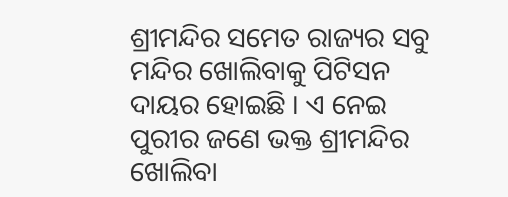ଶ୍ରୀମନ୍ଦିର ସମେତ ରାଜ୍ୟର ସବୁ ମନ୍ଦିର ଖୋଲିବାକୁ ପିଟିସନ ଦାୟର ହୋଇଛି । ଏ ନେଇ ପୁରୀର ଜଣେ ଭକ୍ତ ଶ୍ରୀମନ୍ଦିର ଖୋଲିବା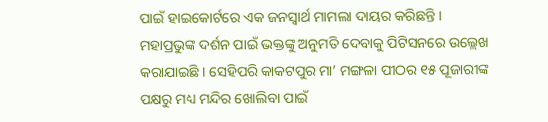ପାଇଁ ହାଇକୋର୍ଟରେ ଏକ ଜନସ୍ୱାର୍ଥ ମାମଲା ଦାୟର କରିଛନ୍ତି । ମହାପ୍ରଭୁଙ୍କ ଦର୍ଶନ ପାଇଁ ଭକ୍ତଙ୍କୁ ଅନୁମତି ଦେବାକୁ ପିଟିସନରେ ଉଲ୍ଲେଖ କରାଯାଇଛି । ସେହିପରି କାକଟପୁର ମା’ ମଙ୍ଗଳା ପୀଠର ୧୫ ପୂଜାରୀଙ୍କ ପକ୍ଷରୁ ମଧ୍ୟ ମନ୍ଦିର ଖୋଲିବା ପାଇଁ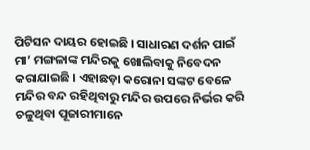ପିଟିସନ ଦାୟର ହୋଇଛି । ସାଧାରଣ ଦର୍ଶନ ପାଇଁ ମା’ ମଙ୍ଗଳାଙ୍କ ମନ୍ଦିରକୁ ଖୋଲିବାକୁ ନିବେଦନ କରାଯାଇଛି । ଏହାଛଡ଼ା କରୋନା ସଙ୍କଟ ବେଳେ ମନ୍ଦିର ବନ୍ଦ ରହିଥିବାରୁ ମନ୍ଦିର ଉପରେ ନିର୍ଭର କରି ଚଳୁଥିବା ପୂଜାରୀମାନେ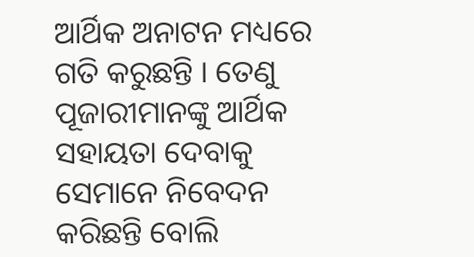ଆର୍ଥିକ ଅନାଟନ ମଧ୍ୟରେ ଗତି କରୁଛନ୍ତି । ତେଣୁ ପୂଜାରୀମାନଙ୍କୁ ଆର୍ଥିକ ସହାୟତା ଦେବାକୁ ସେମାନେ ନିବେଦନ କରିଛନ୍ତି ବୋଲି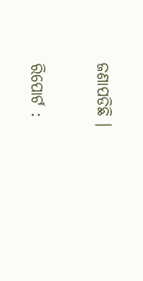ଜଣାପଡିଛି ।

ରିପୋର୍ଟ :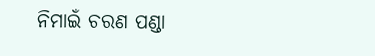ନିମାଇଁ ଚରଣ ପଣ୍ଡା